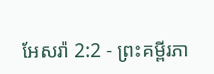អែសរ៉ា 2:2 - ព្រះគម្ពីរភា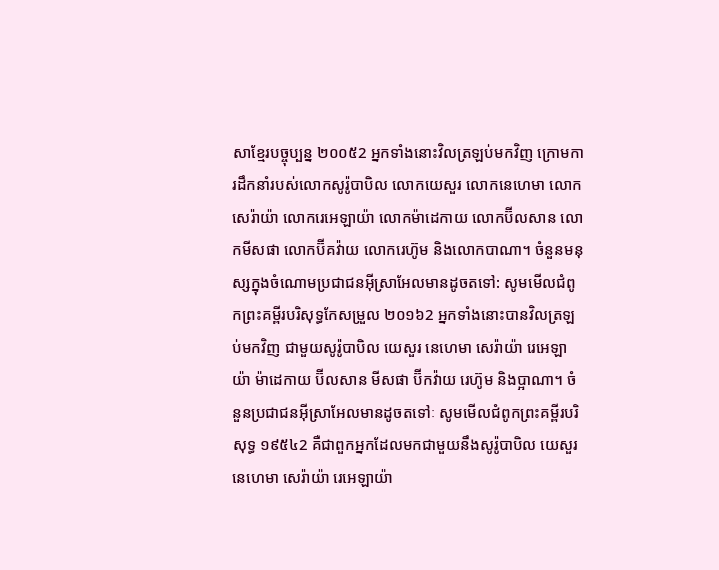សាខ្មែរបច្ចុប្បន្ន ២០០៥2 អ្នកទាំងនោះវិលត្រឡប់មកវិញ ក្រោមការដឹកនាំរបស់លោកសូរ៉ូបាបិល លោកយេសួរ លោកនេហេមា លោកសេរ៉ាយ៉ា លោករេអេឡាយ៉ា លោកម៉ាដេកាយ លោកប៊ីលសាន លោកមីសផា លោកប៊ីគវ៉ាយ លោករេហ៊ូម និងលោកបាណា។ ចំនួនមនុស្សក្នុងចំណោមប្រជាជនអ៊ីស្រាអែលមានដូចតទៅ: សូមមើលជំពូកព្រះគម្ពីរបរិសុទ្ធកែសម្រួល ២០១៦2 អ្នកទាំងនោះបានវិលត្រឡប់មកវិញ ជាមួយសូរ៉ូបាបិល យេសួរ នេហេមា សេរ៉ាយ៉ា រេអេឡាយ៉ា ម៉ាដេកាយ ប៊ីលសាន មីសផា ប៊ីកវ៉ាយ រេហ៊ូម និងប្អាណា។ ចំនួនប្រជាជនអ៊ីស្រាអែលមានដូចតទៅៈ សូមមើលជំពូកព្រះគម្ពីរបរិសុទ្ធ ១៩៥៤2 គឺជាពួកអ្នកដែលមកជាមួយនឹងសូរ៉ូបាបិល យេសួរ នេហេមា សេរ៉ាយ៉ា រេអេឡាយ៉ា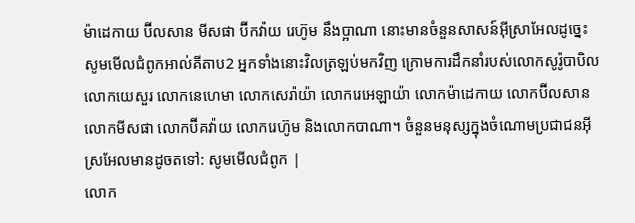ម៉ាដេកាយ ប៊ីលសាន មីសផា ប៊ីកវ៉ាយ រេហ៊ូម នឹងប្អាណា នោះមានចំនួនសាសន៍អ៊ីស្រាអែលដូច្នេះ សូមមើលជំពូកអាល់គីតាប2 អ្នកទាំងនោះវិលត្រឡប់មកវិញ ក្រោមការដឹកនាំរបស់លោកសូរ៉ូបាបិល លោកយេសួរ លោកនេហេមា លោកសេរ៉ាយ៉ា លោករេអេឡាយ៉ា លោកម៉ាដេកាយ លោកប៊ីលសាន លោកមីសផា លោកប៊ីគវ៉ាយ លោករេហ៊ូម និងលោកបាណា។ ចំនួនមនុស្សក្នុងចំណោមប្រជាជនអ៊ីស្រអែលមានដូចតទៅ: សូមមើលជំពូក |
លោក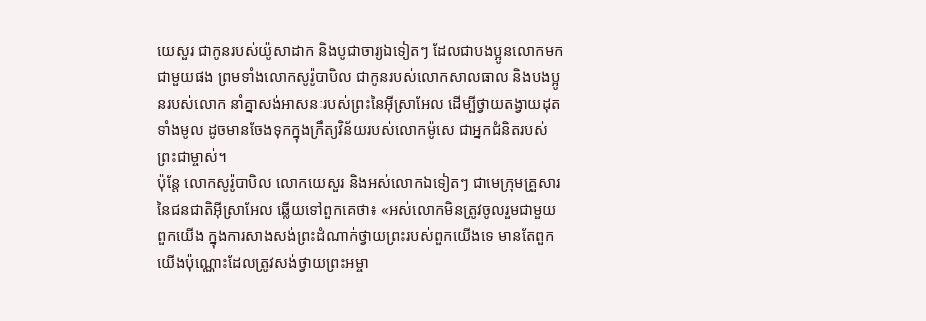យេសួរ ជាកូនរបស់យ៉ូសាដាក និងបូជាចារ្យឯទៀតៗ ដែលជាបងប្អូនលោកមកជាមួយផង ព្រមទាំងលោកសូរ៉ូបាបិល ជាកូនរបស់លោកសាលធាល និងបងប្អូនរបស់លោក នាំគ្នាសង់អាសនៈរបស់ព្រះនៃអ៊ីស្រាអែល ដើម្បីថ្វាយតង្វាយដុតទាំងមូល ដូចមានចែងទុកក្នុងក្រឹត្យវិន័យរបស់លោកម៉ូសេ ជាអ្នកជំនិតរបស់ព្រះជាម្ចាស់។
ប៉ុន្តែ លោកសូរ៉ូបាបិល លោកយេសួរ និងអស់លោកឯទៀតៗ ជាមេក្រុមគ្រួសារនៃជនជាតិអ៊ីស្រាអែល ឆ្លើយទៅពួកគេថា៖ «អស់លោកមិនត្រូវចូលរួមជាមួយពួកយើង ក្នុងការសាងសង់ព្រះដំណាក់ថ្វាយព្រះរបស់ពួកយើងទេ មានតែពួកយើងប៉ុណ្ណោះដែលត្រូវសង់ថ្វាយព្រះអម្ចា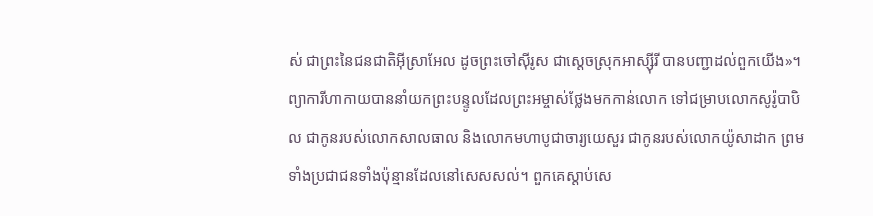ស់ ជាព្រះនៃជនជាតិអ៊ីស្រាអែល ដូចព្រះចៅស៊ីរូស ជាស្ដេចស្រុកអាស្ស៊ីរី បានបញ្ជាដល់ពួកយើង»។
ព្យាការីហាកាយបាននាំយកព្រះបន្ទូលដែលព្រះអម្ចាស់ថ្លែងមកកាន់លោក ទៅជម្រាបលោកសូរ៉ូបាបិល ជាកូនរបស់លោកសាលធាល និងលោកមហាបូជាចារ្យយេសួរ ជាកូនរបស់លោកយ៉ូសាដាក ព្រមទាំងប្រជាជនទាំងប៉ុន្មានដែលនៅសេសសល់។ ពួកគេស្ដាប់សេ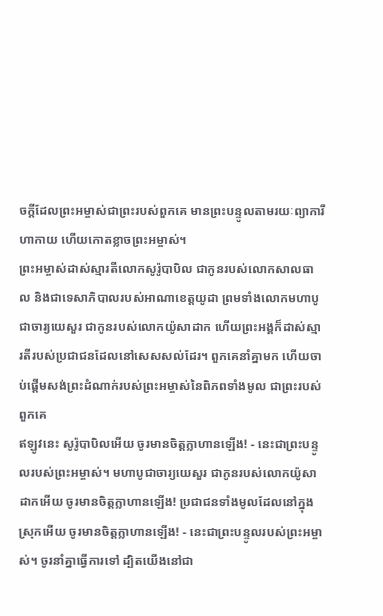ចក្ដីដែលព្រះអម្ចាស់ជាព្រះរបស់ពួកគេ មានព្រះបន្ទូលតាមរយៈព្យាការីហាកាយ ហើយកោតខ្លាចព្រះអម្ចាស់។
ព្រះអម្ចាស់ដាស់ស្មារតីលោកសូរ៉ូបាបិល ជាកូនរបស់លោកសាលធាល និងជាទេសាភិបាលរបស់អាណាខេត្តយូដា ព្រមទាំងលោកមហាបូជាចារ្យយេសួរ ជាកូនរបស់លោកយ៉ូសាដាក ហើយព្រះអង្គក៏ដាស់ស្មារតីរបស់ប្រជាជនដែលនៅសេសសល់ដែរ។ ពួកគេនាំគ្នាមក ហើយចាប់ផ្ដើមសង់ព្រះដំណាក់របស់ព្រះអម្ចាស់នៃពិភពទាំងមូល ជាព្រះរបស់ពួកគេ
ឥឡូវនេះ សូរ៉ូបាបិលអើយ ចូរមានចិត្តក្លាហានឡើង! - នេះជាព្រះបន្ទូលរបស់ព្រះអម្ចាស់។ មហាបូជាចារ្យយេសួរ ជាកូនរបស់លោកយ៉ូសាដាកអើយ ចូរមានចិត្តក្លាហានឡើង! ប្រជាជនទាំងមូលដែលនៅក្នុងស្រុកអើយ ចូរមានចិត្តក្លាហានឡើង! - នេះជាព្រះបន្ទូលរបស់ព្រះអម្ចាស់។ ចូរនាំគ្នាធ្វើការទៅ ដ្បិតយើងនៅជា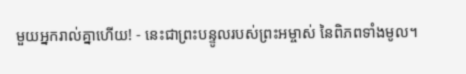មួយអ្នករាល់គ្នាហើយ! - នេះជាព្រះបន្ទូលរបស់ព្រះអម្ចាស់ នៃពិភពទាំងមូល។